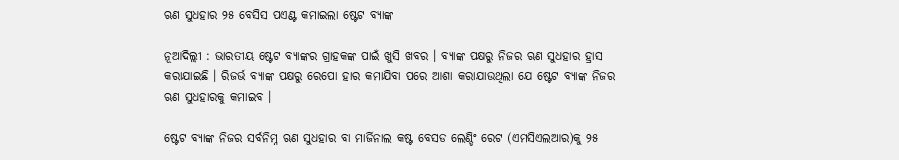ଋଣ ସୁଧହାର ୨୫ ବେସିସ ପଏଣ୍ଟ କମାଇଲା ଷ୍ଟେଟ ବ୍ୟାଙ୍କ

ନୂଆଦିଲ୍ଲୀ : ଭାରତୀୟ ଷ୍ଟେଟ ବ୍ୟାଙ୍କର ଗ୍ରାହକଙ୍କ ପାଇଁ ଖୁସି ଖବର । ବ୍ୟାଙ୍କ ପକ୍ଷରୁ ନିଜର ଋଣ ସୁଧହାର ହ୍ରାସ କରାଯାଇଛି । ରିଜର୍ଭ ବ୍ୟାଙ୍କ ପକ୍ଷରୁ ରେପୋ ହାର କମାଯିବା ପରେ ଆଶା କରାଯାଉଥିଲା ଯେ ଷ୍ଟେଟ ବ୍ୟାଙ୍କ ନିଜର ଋଣ ସୁଧହାରକୁ କମାଇବ ।

ଷ୍ଟେଟ ବ୍ୟାଙ୍କ ନିଜର ସର୍ବନିମ୍ନ ଋଣ ସୁଧହାର ବା ମାର୍ଜିନାଲ କଷ୍ଟ ବେସଡ ଲେଣ୍ଡିଂ ରେଟ (ଏମସିଏଲଆର)କୁ ୨୫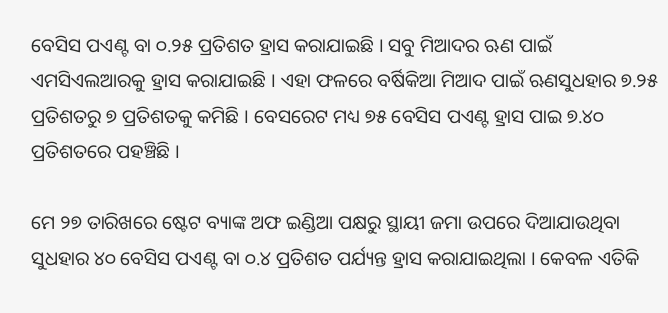ବେସିସ ପଏଣ୍ଟ ବା ୦.୨୫ ପ୍ରତିଶତ ହ୍ରାସ କରାଯାଇଛି । ସବୁ ମିଆଦର ଋଣ ପାଇଁ ଏମସିଏଲଆରକୁ ହ୍ରାସ କରାଯାଇଛି । ଏହା ଫଳରେ ବର୍ଷିକିଆ ମିଆଦ ପାଇଁ ଋଣସୁଧହାର ୭.୨୫ ପ୍ରତିଶତରୁ ୭ ପ୍ରତିଶତକୁ କମିଛି । ବେସରେଟ ମଧ୍ୟ ୭୫ ବେସିସ ପଏଣ୍ଟ ହ୍ରାସ ପାଇ ୭.୪୦ ପ୍ରତିଶତରେ ପହଞ୍ଚିଛି ।

ମେ ୨୭ ତାରିଖରେ ଷ୍ଟେଟ ବ୍ୟାଙ୍କ ଅଫ ଇଣ୍ଡିଆ ପକ୍ଷରୁ ସ୍ଥାୟୀ ଜମା ଉପରେ ଦିଆଯାଉଥିବା ସୁଧହାର ୪୦ ବେସିସ ପଏଣ୍ଟ ବା ୦.୪ ପ୍ରତିଶତ ପର୍ଯ୍ୟନ୍ତ ହ୍ରାସ କରାଯାଇଥିଲା । କେବଳ ଏତିକି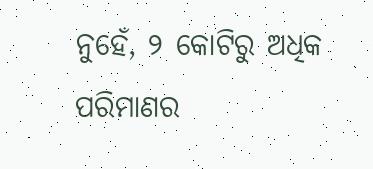ନୁହେଁ, ୨ କୋଟିରୁ ଅଧିକ ପରିମାଣର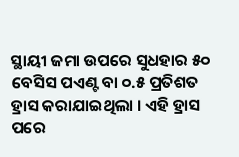ସ୍ଥାୟୀ ଜମା ଉପରେ ସୁଧହାର ୫୦ ବେସିସ ପଏଣ୍ଟ ବା ୦.୫ ପ୍ରତିଶତ ହ୍ରାସ କରାଯାଇଥିଲା । ଏହି ହ୍ରାସ ପରେ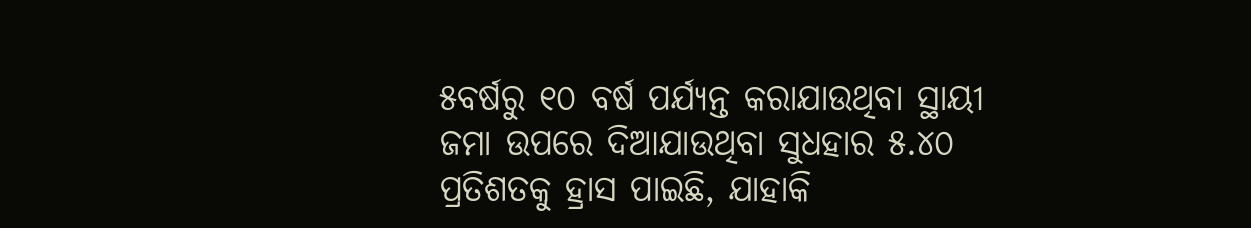୫ବର୍ଷରୁ ୧୦ ବର୍ଷ ପର୍ଯ୍ୟନ୍ତ କରାଯାଉଥିବା ସ୍ଥାୟୀ ଜମା ଉପରେ ଦିଆଯାଉଥିବା ସୁଧହାର ୫.୪୦ ପ୍ରତିଶତକୁ ହ୍ରାସ ପାଇଛି, ଯାହାକି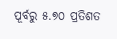ପୂର୍ବରୁ ୫.୭୦ ପ୍ରତିଶତ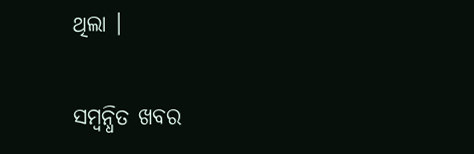ଥିଲା ।

ସମ୍ବନ୍ଧିତ ଖବର